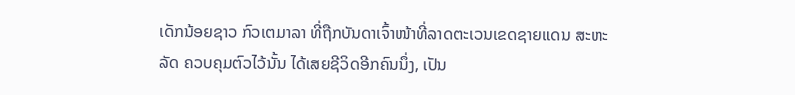ເດັກນ້ອຍຊາວ ກົວເຕມາລາ ທີ່ຖືກບັນດາເຈົ້າໜ້າທີ່ລາດຕະເວນເຂດຊາຍແດນ ສະຫະ
ລັດ ຄວບຄຸມຕົວໄວ້ນັ້ນ ໄດ້ເສຍຊີວິດອີກຄົນນຶ່ງ, ເປັນ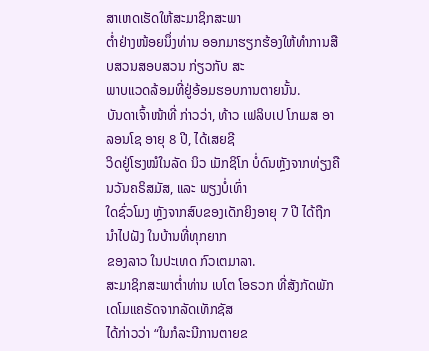ສາເຫດເຮັດໃຫ້ສະມາຊິກສະພາ
ຕ່ຳຢ່າງໜ້ອຍນຶ່ງທ່ານ ອອກມາຮຽກຮ້ອງໃຫ້ທຳການສືບສວນສອບສວນ ກ່ຽວກັບ ສະ
ພາບແວດລ້ອມທີ່ຢູ່ອ້ອມຮອບການຕາຍນັ້ນ.
ບັນດາເຈົ້າໜ້າທີ່ ກ່າວວ່າ, ທ້າວ ເຟລິບເປ ໂກເມສ ອາລອນໂຊ ອາຍຸ 8 ປີ, ໄດ້ເສຍຊີ
ວິດຢູ່ໂຮງໝໍໃນລັດ ນິວ ເມັກຊິໂກ ບໍ່ດົນຫຼັງຈາກທ່ຽງຄືນວັນຄຣິສມັສ, ແລະ ພຽງບໍ່ເທົ່າ
ໃດຊົ່ວໂມງ ຫຼັງຈາກສົບຂອງເດັກຍິງອາຍຸ 7 ປີ ໄດ້ຖືກນຳໄປຝັງ ໃນບ້ານທີ່ທຸກຍາກ
ຂອງລາວ ໃນປະເທດ ກົວເຕມາລາ.
ສະມາຊິກສະພາຕ່ຳທ່ານ ເບໂຕ ໂອຣວກ ທີ່ສັງກັດພັກເດໂມແຄຣັດຈາກລັດເທັກຊັສ
ໄດ້ກ່າວວ່າ “ໃນກໍລະນີການຕາຍຂ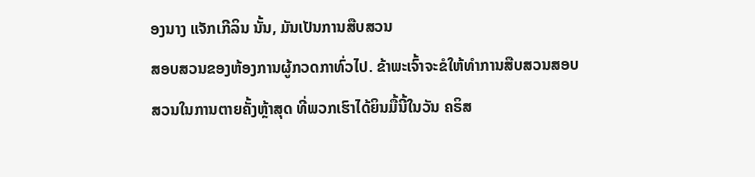ອງນາງ ແຈັກເກີລິນ ນັ້ນ, ມັນເປັນການສືບສວນ
ສອບສວນຂອງຫ້ອງການຜູ້ກວດກາທົ່ວໄປ. ຂ້າພະເຈົ້າຈະຂໍໃຫ້ທຳການສືບສວນສອບ
ສວນໃນການຕາຍຄັ້ງຫຼ້າສຸດ ທີ່ພວກເຮົາໄດ້ຍິນມື້ນີ້ໃນວັນ ຄຣິສ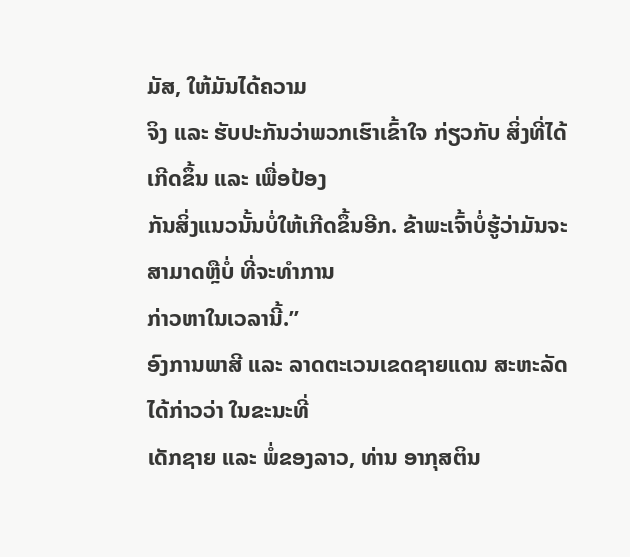ມັສ, ໃຫ້ມັນໄດ້ຄວາມ
ຈິງ ແລະ ຮັບປະກັນວ່າພວກເຮົາເຂົ້າໃຈ ກ່ຽວກັບ ສິ່ງທີ່ໄດ້ເກີດຂຶ້ນ ແລະ ເພື່ອປ້ອງ
ກັນສິ່ງແນວນັ້ນບໍ່ໃຫ້ເກີດຂຶ້ນອີກ. ຂ້າພະເຈົ້າບໍ່ຮູ້ວ່າມັນຈະສາມາດຫຼືບໍ່ ທີ່ຈະທຳການ
ກ່າວຫາໃນເວລານີ້.”
ອົງການພາສີ ແລະ ລາດຕະເວນເຂດຊາຍແດນ ສະຫະລັດ ໄດ້ກ່າວວ່າ ໃນຂະນະທີ່
ເດັກຊາຍ ແລະ ພໍ່ຂອງລາວ, ທ່ານ ອາກຸສຕິນ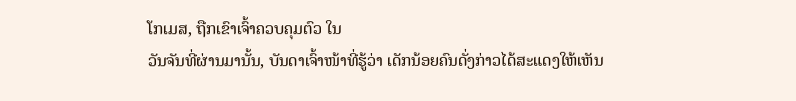ໂກເມສ, ຖືກເຂົາເຈົ້າຄວບຄຸມຕົວ ໃນ
ວັນຈັນທີ່ຜ່ານມານັ້ນ, ບັນດາເຈົ້າໜ້າທີ່ຮູ້ວ່າ ເດັກນ້ອຍຄົນດັ່ງກ່າວໄດ້ສະແດງໃຫ້ເຫັນ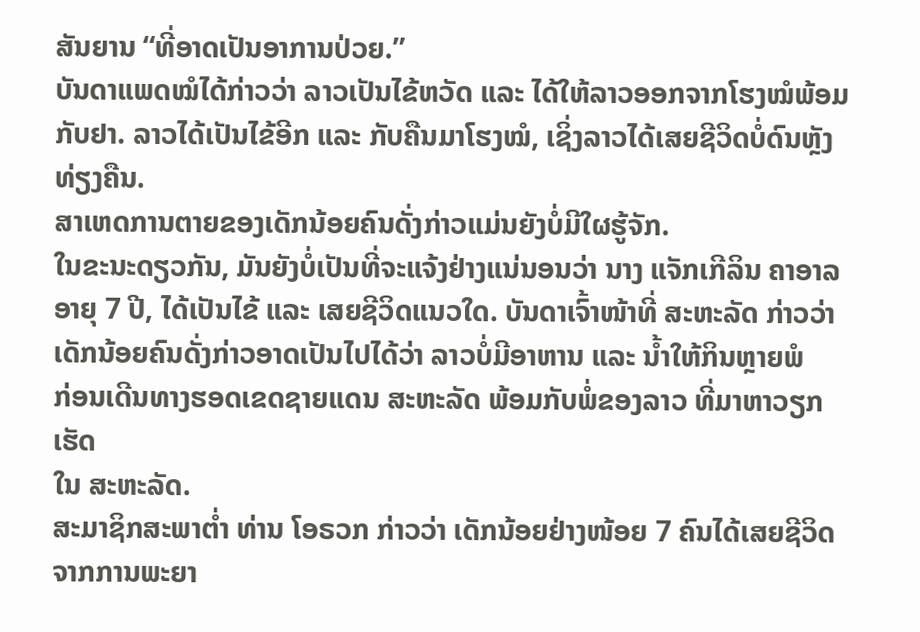ສັນຍານ “ທີ່ອາດເປັນອາການປ່ວຍ.”
ບັນດາແພດໝໍໄດ້ກ່າວວ່າ ລາວເປັນໄຂ້ຫວັດ ແລະ ໄດ້ໃຫ້ລາວອອກຈາກໂຮງໝໍພ້ອມ
ກັບຢາ. ລາວໄດ້ເປັນໄຂ້ອີກ ແລະ ກັບຄືນມາໂຮງໝໍ, ເຊິ່ງລາວໄດ້ເສຍຊີວິດບໍ່ດົນຫຼັງ
ທ່ຽງຄືນ.
ສາເຫດການຕາຍຂອງເດັກນ້ອຍຄົນດັ່ງກ່າວແມ່ນຍັງບໍ່ມີໃຜຮູ້ຈັກ.
ໃນຂະນະດຽວກັນ, ມັນຍັງບໍ່ເປັນທີ່ຈະແຈ້ງຢ່າງແນ່ນອນວ່າ ນາງ ແຈັກເກີລິນ ຄາອາລ
ອາຍຸ 7 ປີ, ໄດ້ເປັນໄຂ້ ແລະ ເສຍຊີວິດແນວໃດ. ບັນດາເຈົ້າໜ້າທີ່ ສະຫະລັດ ກ່າວວ່າ
ເດັກນ້ອຍຄົນດັ່ງກ່າວອາດເປັນໄປໄດ້ວ່າ ລາວບໍ່ມີອາຫານ ແລະ ນ້ຳໃຫ້ກິນຫຼາຍພໍ
ກ່ອນເດີນທາງຮອດເຂດຊາຍແດນ ສະຫະລັດ ພ້ອມກັບພໍ່ຂອງລາວ ທີ່ມາຫາວຽກເຮັດ
ໃນ ສະຫະລັດ.
ສະມາຊິກສະພາຕ່ຳ ທ່ານ ໂອຣວກ ກ່າວວ່າ ເດັກນ້ອຍຢ່າງໜ້ອຍ 7 ຄົນໄດ້ເສຍຊີວິດ
ຈາກການພະຍາ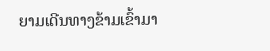ຍາມເດີນທາງຂ້າມເຂົ້າມາ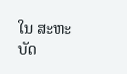ໃນ ສະຫະບັດ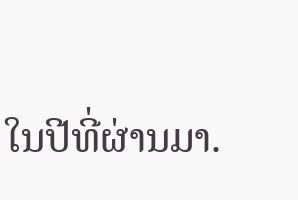ໃນປີທີ່ຜ່ານມາ.